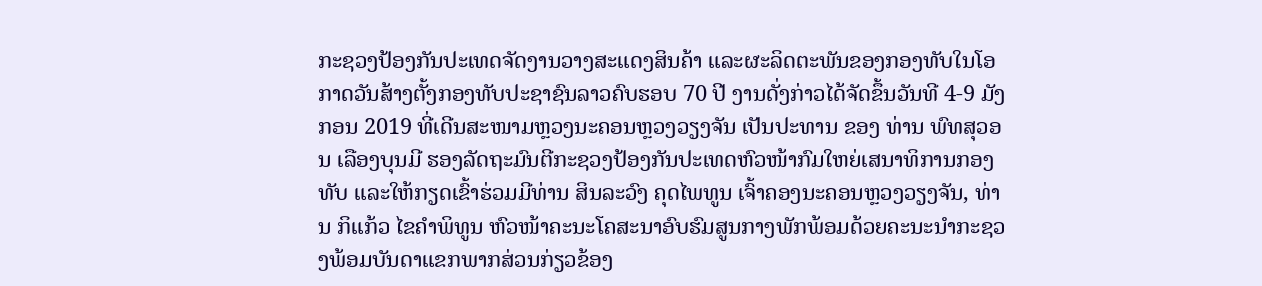ກະຊວງປ້ອງກັນປະເທດຈັດງານວາງສະແດງສິນຄ້າ ແລະຜະລິດຕະພັນຂອງກອງທັບໃນໂອກາດວັນສ້າງຕັ້ງກອງທັບປະຊາຊົນລາວຄົບຮອບ 70 ປີ ງານດັ່ງກ່າວໄດ້ຈັດຂຶ້ນວັນທີ 4-9 ມັງກອນ 2019 ທີ່ເດີນສະໜາມຫຼວງນະຄອນຫຼວງວຽງຈັນ ເປັນປະທານ ຂອງ ທ່ານ ພົທສຸວອນ ເລືອງບຸນມີ ຮອງລັດຖະມົນຕີກະຊວງປ້ອງກັນປະເທດຫົວໜ້າກົມໃຫຍ່ເສນາທິການກອງທັບ ແລະໃຫ້ກຽດເຂົ້າຮ່ວມມີທ່ານ ສິນລະວົງ ຄຸດໄພທູນ ເຈົ້າຄອງນະຄອນຫຼວງວຽງຈັນ, ທ່ານ ກິແກ້ວ ໄຂຄໍາພິທູນ ຫົວໜ້າຄະນະໂຄສະນາອົບຮົມສູນກາງພັກພ້ອມດ້ວຍຄະນະນໍາກະຊວງພ້ອມບັນດາແຂກພາກສ່ວນກ່ຽວຂ້ອງ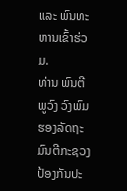ແລະ ພົນທະຫານເຂົ້າຮ່ວມ.
ທ່ານ ພົນຕີ ພູວົງ ວົງພົມ ຮອງລັດຖະມົນຕີກະຊວງປ້ອງກັນປະ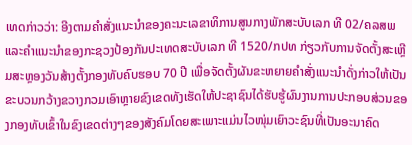ເທດກ່າວວ່າ: ອີງຕາມຄໍາສັ່ງແນະນໍາຂອງຄະນະເລຂາທິການສູນກາງພັກສະບັບເລກ ທີ 02/ຄລສພ ແລະຄໍາແນະນໍາຂອງກະຊວງປ້ອງກັນປະເທດສະບັບເລກ ທີ 1520/ກປທ ກ່ຽວກັບການຈັດຕັ້ງສະເຫຼີມສະຫຼອງວັນສ້າງຕັ້ງກອງທັບຄົບຮອບ 70 ປີ ເພື່ອຈັດຕັ້ງຜັນຂະຫຍາຍຄໍາສັ່ງແນະນໍາດັ່ງກ່າວໃຫ້ເປັນຂະບວນກວ້າງຂວາງກວມເອົາຫຼາຍຂົງເຂດທັງເຮັດໃຫ້ປະຊາຊົນໄດ້ຮັບຮູ້ຜົນງານການປະກອບສ່ວນຂອງກອງທັບເຂົ້າໃນຂົງເຂດຕ່າງໆຂອງສັງຄົມໂດຍສະເພາະແມ່ນໄວໜຸ່ມເຍົາວະຊົນທີ່ເປັນອະນາຄົດ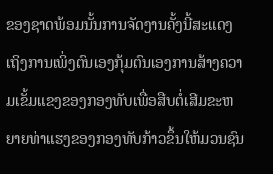ຂອງຊາດພ້ອມນັ້ນການຈັດງານຄັ້ງນີ້ສະແດງເຖິງການເພິ່ງຕົນເອງກຸ້ມຕົນເອງການສ້າງຄວາມເຂັ້ມແຂງຂອງກອງທັບເພື່ອສືບຕໍ່ເສີມຂະຫຍາຍທ່າແຮງຂອງກອງທັບກ້າວຂຶ້ນໃຫ້ມວນຊົນ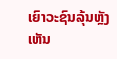ເຍົາວະຊົນລຸ້ນຫຼັງເຫັນ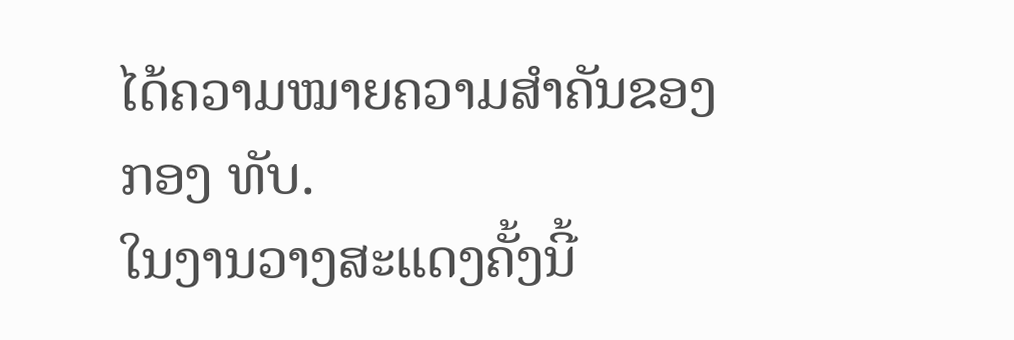ໄດ້ຄວາມໝາຍຄວາມສໍາຄັນຂອງກອງ ທັບ.
ໃນງານວາງສະແດງຄັ້ງນີ້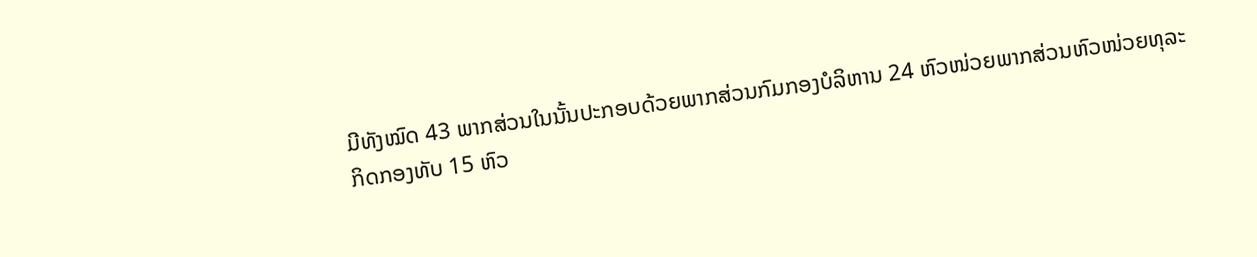ມີທັງໝົດ 43 ພາກສ່ວນໃນນັ້ນປະກອບດ້ວຍພາກສ່ວນກົມກອງບໍລິຫານ 24 ຫົວໜ່ວຍພາກສ່ວນຫົວໜ່ວຍທຸລະກິດກອງທັບ 15 ຫົວ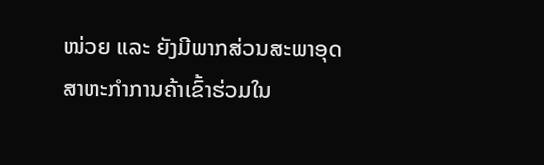ໜ່ວຍ ແລະ ຍັງມີພາກສ່ວນສະພາອຸດສາຫະກໍາການຄ້າເຂົ້າຮ່ວມໃນ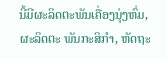ນີ້ມີຜະລິດຕະພັນເຄື່ອງນຸ່ງຫົ່ມ, ຜະລິດຕະ ພັນກະສິກໍາ, ຫັດຖະ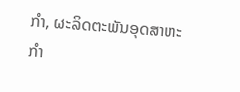ກໍາ, ຜະລິດຕະພັນອຸດສາຫະກໍາ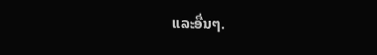ແລະອື່ນໆ.